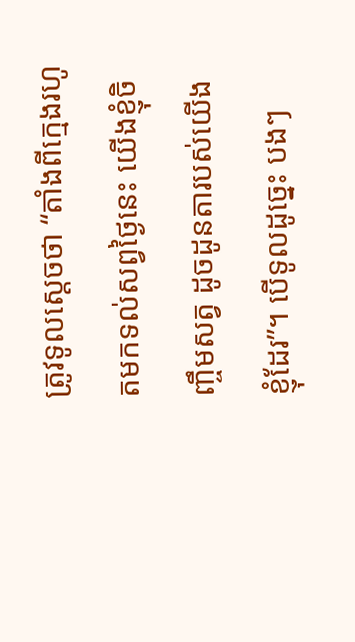ត្រូវទូលស្ដេចថា “តាំងពីក្មេងរហូតមកទល់សព្វថ្ងៃនេះ យើងខ្ញុំចិញ្ចឹមសត្វ ដូចដូនតារបស់យើងខ្ញុំដែរ”។ បើទូលដូច្នេះ បងៗ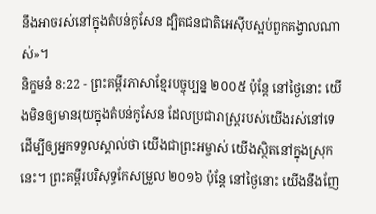នឹងអាចរស់នៅក្នុងតំបន់កូសែន ដ្បិតជនជាតិអេស៊ីបស្អប់ពួកគង្វាលណាស់»។
និក្ខមនំ 8:22 - ព្រះគម្ពីរភាសាខ្មែរបច្ចុប្បន្ន ២០០៥ ប៉ុន្តែ នៅថ្ងៃនោះ យើងមិនឲ្យមានរុយក្នុងតំបន់កូសែន ដែលប្រជារាស្ត្ររបស់យើងរស់នៅទេ ដើម្បីឲ្យអ្នកទទួលស្គាល់ថា យើងជាព្រះអម្ចាស់ យើងស្ថិតនៅក្នុងស្រុកនេះ។ ព្រះគម្ពីរបរិសុទ្ធកែសម្រួល ២០១៦ ប៉ុន្ដែ នៅថ្ងៃនោះ យើងនឹងញែ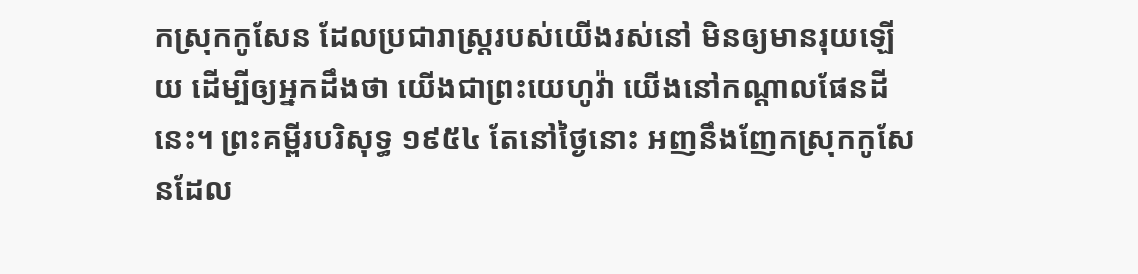កស្រុកកូសែន ដែលប្រជារាស្ត្ររបស់យើងរស់នៅ មិនឲ្យមានរុយឡើយ ដើម្បីឲ្យអ្នកដឹងថា យើងជាព្រះយេហូវ៉ា យើងនៅកណ្ដាលផែនដីនេះ។ ព្រះគម្ពីរបរិសុទ្ធ ១៩៥៤ តែនៅថ្ងៃនោះ អញនឹងញែកស្រុកកូសែនដែល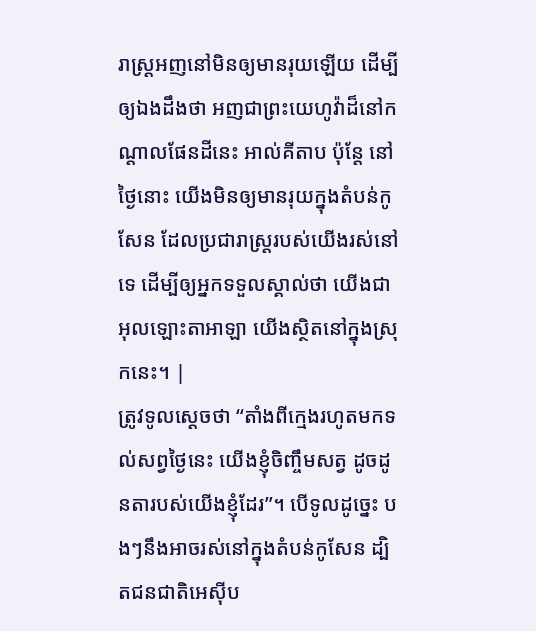រាស្ត្រអញនៅមិនឲ្យមានរុយឡើយ ដើម្បីឲ្យឯងដឹងថា អញជាព្រះយេហូវ៉ាដ៏នៅកណ្តាលផែនដីនេះ អាល់គីតាប ប៉ុន្តែ នៅថ្ងៃនោះ យើងមិនឲ្យមានរុយក្នុងតំបន់កូសែន ដែលប្រជារាស្ត្ររបស់យើងរស់នៅទេ ដើម្បីឲ្យអ្នកទទួលស្គាល់ថា យើងជាអុលឡោះតាអាឡា យើងស្ថិតនៅក្នុងស្រុកនេះ។ |
ត្រូវទូលស្ដេចថា “តាំងពីក្មេងរហូតមកទល់សព្វថ្ងៃនេះ យើងខ្ញុំចិញ្ចឹមសត្វ ដូចដូនតារបស់យើងខ្ញុំដែរ”។ បើទូលដូច្នេះ បងៗនឹងអាចរស់នៅក្នុងតំបន់កូសែន ដ្បិតជនជាតិអេស៊ីប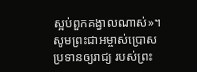ស្អប់ពួកគង្វាលណាស់»។
សូមព្រះជាអម្ចាស់ប្រោសប្រទានឲ្យរាជ្យ របស់ព្រះ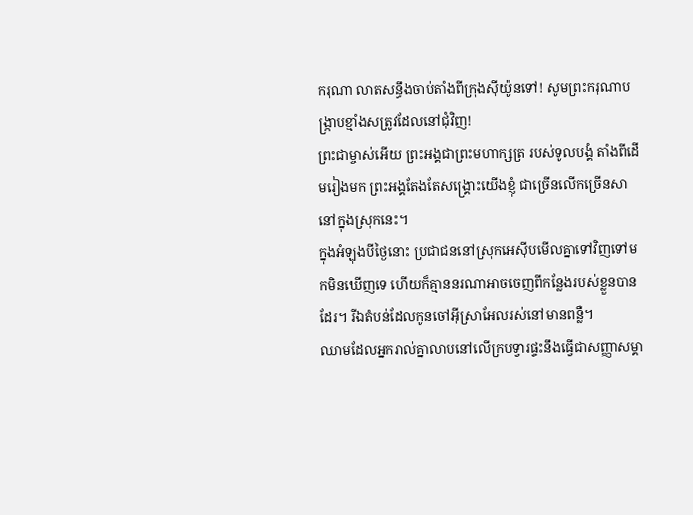ករុណា លាតសន្ធឹងចាប់តាំងពីក្រុងស៊ីយ៉ូនទៅ! សូមព្រះករុណាបង្ក្រាបខ្មាំងសត្រូវដែលនៅជុំវិញ!
ព្រះជាម្ចាស់អើយ ព្រះអង្គជាព្រះមហាក្សត្រ របស់ទូលបង្គំ តាំងពីដើមរៀងមក ព្រះអង្គតែងតែសង្គ្រោះយើងខ្ញុំ ជាច្រើនលើកច្រើនសានៅក្នុងស្រុកនេះ។
ក្នុងអំឡុងបីថ្ងៃនោះ ប្រជាជននៅស្រុកអេស៊ីបមើលគ្នាទៅវិញទៅមកមិនឃើញទេ ហើយក៏គ្មាននរណាអាចចេញពីកន្លែងរបស់ខ្លួនបានដែរ។ រីឯតំបន់ដែលកូនចៅអ៊ីស្រាអែលរស់នៅមានពន្លឺ។
ឈាមដែលអ្នករាល់គ្នាលាបនៅលើក្របទ្វារផ្ទះនឹងធ្វើជាសញ្ញាសម្គា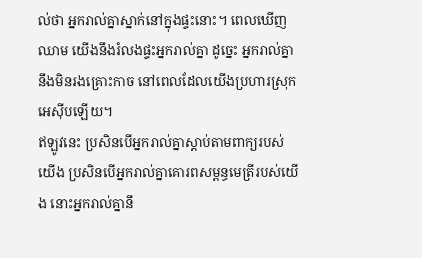ល់ថា អ្នករាល់គ្នាស្នាក់នៅក្នុងផ្ទះនោះ។ ពេលឃើញឈាម យើងនឹងរំលងផ្ទះអ្នករាល់គ្នា ដូច្នេះ អ្នករាល់គ្នានឹងមិនរងគ្រោះកាច នៅពេលដែលយើងប្រហារស្រុកអេស៊ីបឡើយ។
ឥឡូវនេះ ប្រសិនបើអ្នករាល់គ្នាស្ដាប់តាមពាក្យរបស់យើង ប្រសិនបើអ្នករាល់គ្នាគោរពសម្ពន្ធមេត្រីរបស់យើង នោះអ្នករាល់គ្នានឹ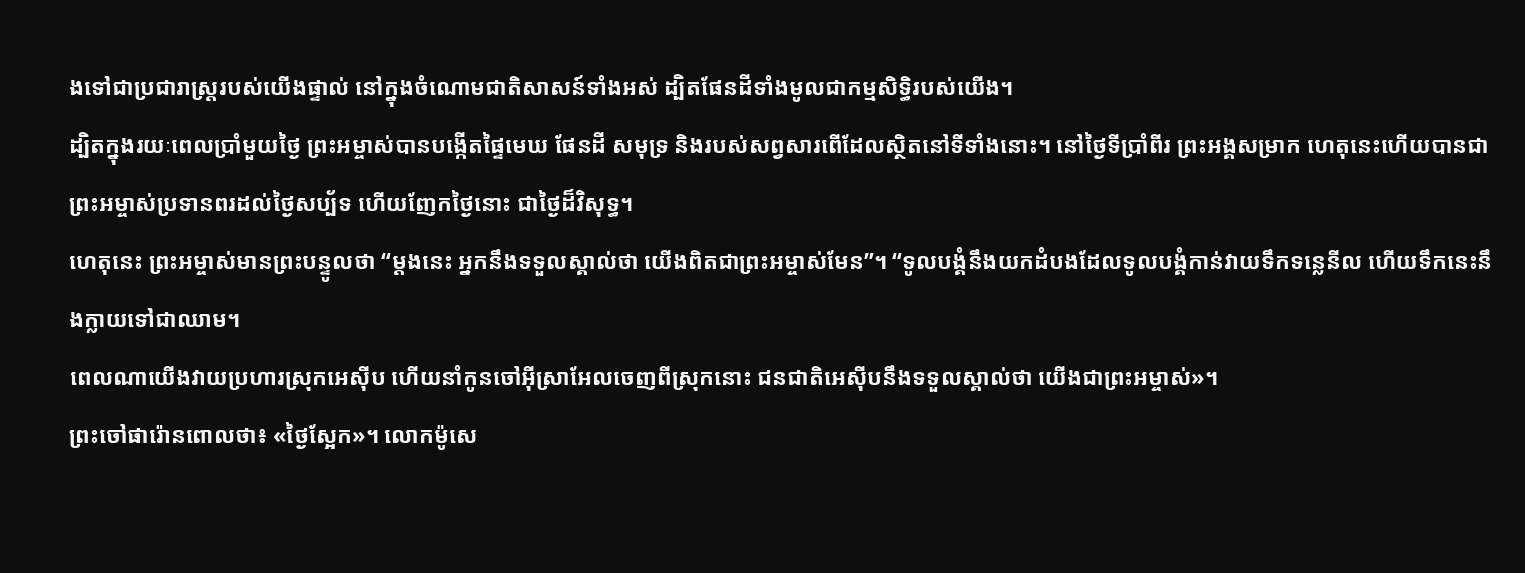ងទៅជាប្រជារាស្ត្ររបស់យើងផ្ទាល់ នៅក្នុងចំណោមជាតិសាសន៍ទាំងអស់ ដ្បិតផែនដីទាំងមូលជាកម្មសិទ្ធិរបស់យើង។
ដ្បិតក្នុងរយៈពេលប្រាំមួយថ្ងៃ ព្រះអម្ចាស់បានបង្កើតផ្ទៃមេឃ ផែនដី សមុទ្រ និងរបស់សព្វសារពើដែលស្ថិតនៅទីទាំងនោះ។ នៅថ្ងៃទីប្រាំពីរ ព្រះអង្គសម្រាក ហេតុនេះហើយបានជាព្រះអម្ចាស់ប្រទានពរដល់ថ្ងៃសប្ប័ទ ហើយញែកថ្ងៃនោះ ជាថ្ងៃដ៏វិសុទ្ធ។
ហេតុនេះ ព្រះអម្ចាស់មានព្រះបន្ទូលថា “ម្ដងនេះ អ្នកនឹងទទួលស្គាល់ថា យើងពិតជាព្រះអម្ចាស់មែន”។ “ទូលបង្គំនឹងយកដំបងដែលទូលបង្គំកាន់វាយទឹកទន្លេនីល ហើយទឹកនេះនឹងក្លាយទៅជាឈាម។
ពេលណាយើងវាយប្រហារស្រុកអេស៊ីប ហើយនាំកូនចៅអ៊ីស្រាអែលចេញពីស្រុកនោះ ជនជាតិអេស៊ីបនឹងទទួលស្គាល់ថា យើងជាព្រះអម្ចាស់»។
ព្រះចៅផារ៉ោនពោលថា៖ «ថ្ងៃស្អែក»។ លោកម៉ូសេ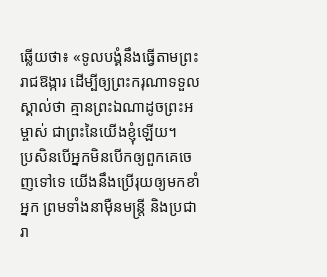ឆ្លើយថា៖ «ទូលបង្គំនឹងធ្វើតាមព្រះរាជឱង្ការ ដើម្បីឲ្យព្រះករុណាទទួលស្គាល់ថា គ្មានព្រះឯណាដូចព្រះអម្ចាស់ ជាព្រះនៃយើងខ្ញុំឡើយ។
ប្រសិនបើអ្នកមិនបើកឲ្យពួកគេចេញទៅទេ យើងនឹងប្រើរុយឲ្យមកខាំអ្នក ព្រមទាំងនាម៉ឺនមន្ត្រី និងប្រជារា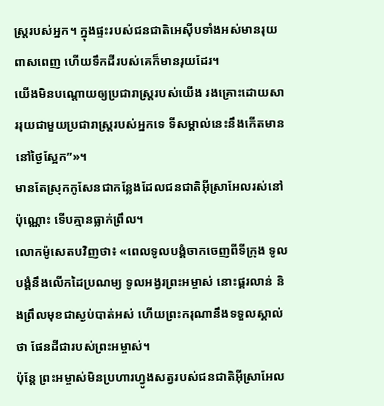ស្ត្ររបស់អ្នក។ ក្នុងផ្ទះរបស់ជនជាតិអេស៊ីបទាំងអស់មានរុយពាសពេញ ហើយទឹកដីរបស់គេក៏មានរុយដែរ។
យើងមិនបណ្តោយឲ្យប្រជារាស្ដ្ររបស់យើង រងគ្រោះដោយសាររុយជាមួយប្រជារាស្ដ្ររបស់អ្នកទេ ទីសម្គាល់នេះនឹងកើតមាននៅថ្ងៃស្អែក”»។
មានតែស្រុកកូសែនជាកន្លែងដែលជនជាតិអ៊ីស្រាអែលរស់នៅប៉ុណ្ណោះ ទើបគ្មានធ្លាក់ព្រឹល។
លោកម៉ូសេតបវិញថា៖ «ពេលទូលបង្គំចាកចេញពីទីក្រុង ទូលបង្គំនឹងលើកដៃប្រណម្យ ទូលអង្វរព្រះអម្ចាស់ នោះផ្គរលាន់ និងព្រឹលមុខជាស្ងប់បាត់អស់ ហើយព្រះករុណានឹងទទួលស្គាល់ថា ផែនដីជារបស់ព្រះអម្ចាស់។
ប៉ុន្តែ ព្រះអម្ចាស់មិនប្រហារហ្វូងសត្វរបស់ជនជាតិអ៊ីស្រាអែល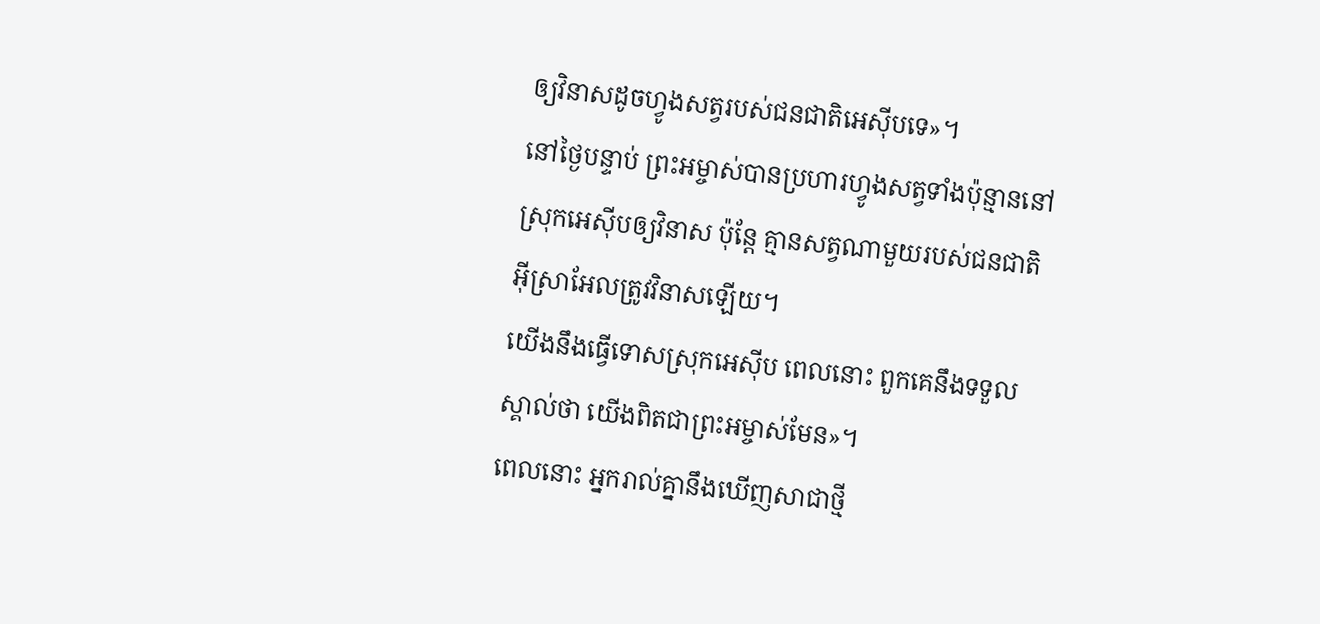ឲ្យវិនាសដូចហ្វូងសត្វរបស់ជនជាតិអេស៊ីបទេ»។
នៅថ្ងៃបន្ទាប់ ព្រះអម្ចាស់បានប្រហារហ្វូងសត្វទាំងប៉ុន្មាននៅស្រុកអេស៊ីបឲ្យវិនាស ប៉ុន្តែ គ្មានសត្វណាមួយរបស់ជនជាតិអ៊ីស្រាអែលត្រូវវិនាសឡើយ។
យើងនឹងធ្វើទោសស្រុកអេស៊ីប ពេលនោះ ពួកគេនឹងទទួលស្គាល់ថា យើងពិតជាព្រះអម្ចាស់មែន»។
ពេលនោះ អ្នករាល់គ្នានឹងឃើញសាជាថ្មី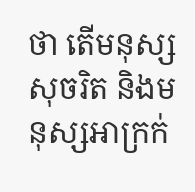ថា តើមនុស្សសុចរិត និងមនុស្សអាក្រក់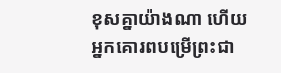ខុសគ្នាយ៉ាងណា ហើយអ្នកគោរពបម្រើព្រះជា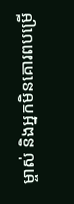ម្ចាស់ និងអ្នកមិនគោរពបម្រើ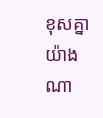ខុសគ្នាយ៉ាងណា